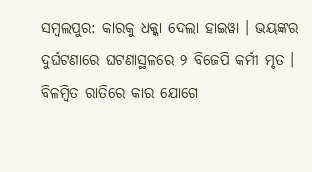ସମ୍ବଲପୁର: କାରକୁ ଧକ୍କା ଦେଲା ହାଇୱା । ଭୟଙ୍କର ଦୁର୍ଘଟଣାରେ ଘଟଣାସ୍ଥଳରେ ୨ ବିଜେପି କର୍ମୀ ମୃତ । ବିଳମ୍ବିତ ରାତିରେ କାର ଯୋଗେ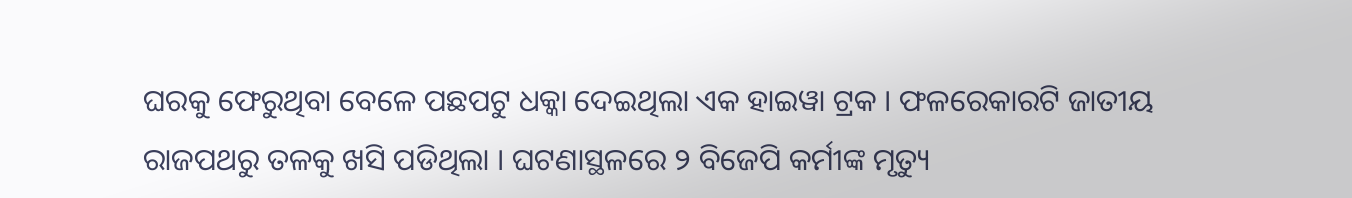ଘରକୁ ଫେରୁଥିବା ବେଳେ ପଛପଟୁ ଧକ୍କା ଦେଇଥିଲା ଏକ ହାଇୱା ଟ୍ରକ । ଫଳରେକାରଟି ଜାତୀୟ ରାଜପଥରୁ ତଳକୁ ଖସି ପଡିଥିଲା । ଘଟଣାସ୍ଥଳରେ ୨ ବିଜେପି କର୍ମୀଙ୍କ ମୃତ୍ୟୁ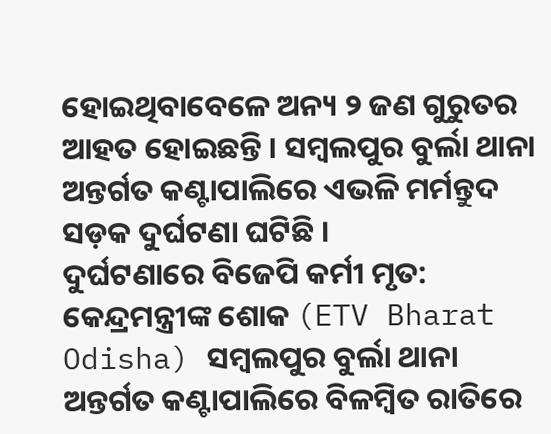ହୋଇଥିବାବେଳେ ଅନ୍ୟ ୨ ଜଣ ଗୁରୁତର ଆହତ ହୋଇଛନ୍ତି । ସମ୍ବଲପୁର ବୁର୍ଲା ଥାନା ଅନ୍ତର୍ଗତ କଣ୍ଟାପାଲିରେ ଏଭଳି ମର୍ମନ୍ତୁଦ ସଡ଼କ ଦୁର୍ଘଟଣା ଘଟିଛି ।
ଦୁର୍ଘଟଣାରେ ବିଜେପି କର୍ମୀ ମୃତ:
କେନ୍ଦ୍ରମନ୍ତ୍ରୀଙ୍କ ଶୋକ (ETV Bharat Odisha) ସମ୍ବଲପୁର ବୁର୍ଲା ଥାନା ଅନ୍ତର୍ଗତ କଣ୍ଟାପାଲିରେ ବିଳମ୍ବିତ ରାତିରେ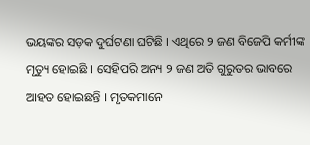ଭୟଙ୍କର ସଡ଼କ ଦୁର୍ଘଟଣା ଘଟିଛି । ଏଥିରେ ୨ ଜଣ ବିଜେପି କର୍ମୀଙ୍କ ମୃତ୍ୟୁ ହୋଇଛି । ସେହିପରି ଅନ୍ୟ ୨ ଜଣ ଅତି ଗୁରୁତର ଭାବରେ ଆହତ ହୋଇଛନ୍ତି । ମୃତକମାନେ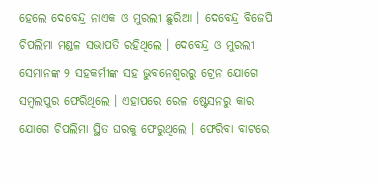ହେଲେ ଦେବେନ୍ଦ୍ର ନାଏକ ଓ ମୁରଲୀ ଛୁରିଆ । ଦେବେନ୍ଦ୍ର ବିଜେପି ଚିପଲିମା ମଣ୍ଡଳ ସଭାପତି ରହିଥିଲେ । ଦେବେନ୍ଦ୍ର ଓ ମୁରଲୀ ସେମାନଙ୍କ ୨ ସହକର୍ମୀଙ୍କ ସହ ଭୁବନେଶ୍ୱରରୁ ଟ୍ରେନ ଯୋଗେ ସମ୍ବଲପୁର ଫେରିଥିଲେ । ଏହାପରେ ରେଳ ଷ୍ଟେସନରୁ କାର ଯୋଗେ ଚିପଲିମା ସ୍ଥିତ ଘରକୁ ଫେରୁଥିଲେ । ଫେରିବା ବାଟରେ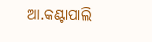ଆ.କଣ୍ଟାପାଲି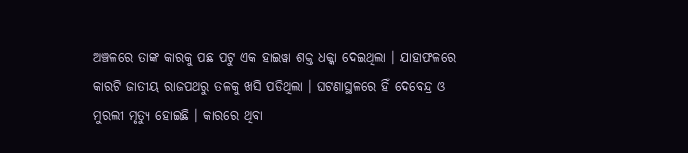ଅଞ୍ଚଳରେ ତାଙ୍କ କାରକୁ ପଛ ପଟୁ ଏକ ହାଇୱା ଶକ୍ତ ଧକ୍କା ଦେଇଥିଲା । ଯାହାଫଳରେ କାରଟି ଜାତୀୟ ରାଜପଥରୁ ତଳକୁ ଖସି ପଡିଥିଲା । ଘଟଣାସ୍ଥଳରେ ହିଁ ଦେବେନ୍ଦ୍ର ଓ ମୁରଲୀ ମୃତ୍ୟୁ ହୋଇଛି । କାରରେ ଥିବା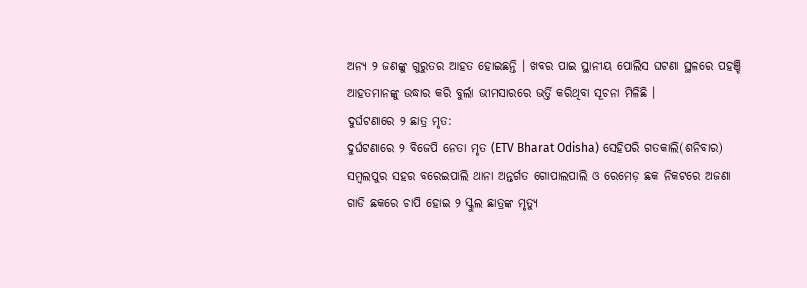ଅନ୍ୟ ୨ ଜଣଙ୍କୁ ଗୁରୁତର ଆହତ ହୋଇଛନ୍ତି । ଖବର ପାଇ ସ୍ଥାନୀୟ ପୋଲିସ ଘଟଣା ସ୍ଥଳରେ ପହଞ୍ଚି ଆହତମାନଙ୍କୁ ଉଦ୍ଧାର କରି ବୁର୍ଲା ଭୀମସାରରେ ଭର୍ତ୍ତି କରିଥିବା ସୂଚନା ମିଳିଛି ।
ଦୁର୍ଘଟଣାରେ ୨ ଛାତ୍ର ମୃତ:
ଦୁର୍ଘଟଣାରେ ୨ ବିଜେପି ନେତା ମୃତ (ETV Bharat Odisha) ସେହିପରି ଗତକାଲି(ଶନିବାର) ସମ୍ବଲପୁର ସହର ବରେଇପାଲି ଥାନା ଅନ୍ତର୍ଗତ ଗୋପାଲପାଲି ଓ ରେମେଡ଼ ଛକ ନିକଟରେ ଅଜଣା ଗାଡି ଛକରେ ଚାପି ହୋଇ ୨ ସ୍କୁଲ ଛାତ୍ରଙ୍କ ମୃତ୍ୟୁ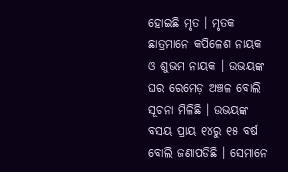ହୋଇଛି ମୃତ । ମୃତକ ଛାତ୍ରମାନେ କପିଳେଶ ନାୟକ ଓ ଶୁଭମ ନାୟକ । ଉଭୟଙ୍କ ଘର ରେମେଡ଼ ଅଞ୍ଚଳ ବୋଲି ସୂଚନା ମିଳିଛି । ଉଭୟଙ୍କ ବସୟ ପ୍ରାୟ ୧୪ରୁ ୧୫ ବର୍ଷ ବୋଲି ଜଣାପଡିଛି । ସେମାନେ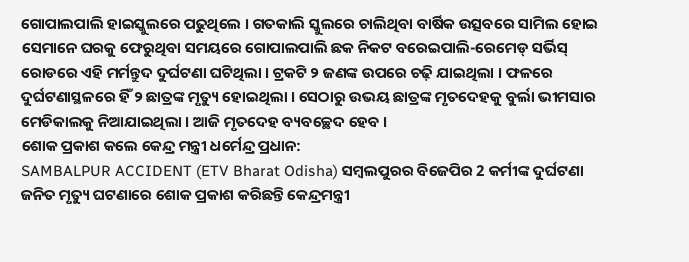ଗୋପାଲପାଲି ହାଇସ୍କୁଲରେ ପଢୁଥିଲେ । ଗତକାଲି ସ୍କୁଲରେ ଚାଲିଥିବା ବାର୍ଷିକ ଉତ୍ସବରେ ସାମିଲ ହୋଇ ସେମାନେ ଘରକୁ ଫେରୁଥିବା ସମୟରେ ଗୋପାଲପାଲି ଛକ ନିକଟ ବରେଇପାଲି-ରେମେଡ୍ ସର୍ଭିସ୍ ରୋଡରେ ଏହି ମର୍ମନ୍ତୁଦ ଦୁର୍ଘଟଣା ଘଟିଥିଲା । ଟ୍ରକଟି ୨ ଜଣଙ୍କ ଉପରେ ଚଢ଼ି ଯାଇଥିଲା । ଫଳରେ ଦୁର୍ଘଟଣାସ୍ଥଳରେ ହିଁ ୨ ଛାତ୍ରଙ୍କ ମୃତ୍ୟୁ ହୋଇଥିଲା । ସେଠାରୁ ଉଭୟ ଛାତ୍ରଙ୍କ ମୃତଦେହକୁ ବୁର୍ଲା ଭୀମସାର ମେଡିକାଲକୁ ନିଆଯାଇଥିଲା । ଆଜି ମୃତଦେହ ବ୍ୟବଚ୍ଛେଦ ହେବ ।
ଶୋକ ପ୍ରକାଶ କଲେ କେନ୍ଦ୍ର ମନ୍ତ୍ରୀ ଧର୍ମେନ୍ଦ୍ର ପ୍ରଧାନ:
SAMBALPUR ACCIDENT (ETV Bharat Odisha) ସମ୍ବଲପୁରର ବିଜେପିର 2 କର୍ମୀଙ୍କ ଦୁର୍ଘଟଣା ଜନିତ ମୃତ୍ୟୁ ଘଟଣାରେ ଶୋକ ପ୍ରକାଶ କରିଛନ୍ତି କେନ୍ଦ୍ରମନ୍ତ୍ରୀ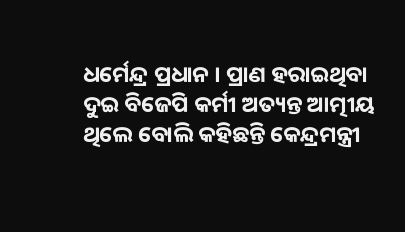ଧର୍ମେନ୍ଦ୍ର ପ୍ରଧାନ । ପ୍ରାଣ ହରାଇଥିବା ଦୁଇ ବିଜେପି କର୍ମୀ ଅତ୍ୟନ୍ତ ଆତ୍ମୀୟ ଥିଲେ ବୋଲି କହିଛନ୍ତି କେନ୍ଦ୍ରମନ୍ତ୍ରୀ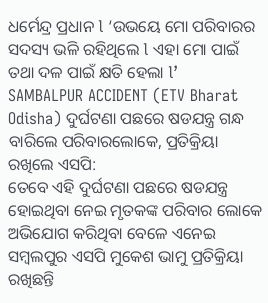ଧର୍ମେନ୍ଦ୍ର ପ୍ରଧାନ l ‘ଉଭୟେ ମୋ ପରିବାରର ସଦସ୍ୟ ଭଳି ରହିଥିଲେ l ଏହା ମୋ ପାଇଁ ତଥା ଦଳ ପାଇଁ କ୍ଷତି ହେଲା l’
SAMBALPUR ACCIDENT (ETV Bharat Odisha) ଦୁର୍ଘଟଣା ପଛରେ ଷଡଯନ୍ତ୍ର ଗନ୍ଧ ବାରିଲେ ପରିବାରଲୋକେ, ପ୍ରତିକ୍ରିୟା ରଖିଲେ ଏସପି:
ତେବେ ଏହି ଦୁର୍ଘଟଣା ପଛରେ ଷଡଯନ୍ତ୍ର ହୋଇଥିବା ନେଇ ମୃତକଙ୍କ ପରିବାର ଲୋକେ ଅଭିଯୋଗ କରିଥିବା ବେଳେ ଏନେଇ ସମ୍ବଲପୁର ଏସପି ମୁକେଶ ଭାମୁ ପ୍ରତିକ୍ରିୟା ରଖିଛନ୍ତି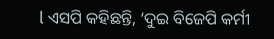l ଏସପି କହିଛନ୍ତି, ‘ଦୁଇ ବିଜେପି କର୍ମୀ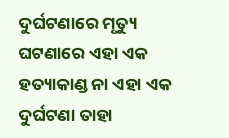ଦୁର୍ଘଟଣାରେ ମୃତ୍ୟୁ ଘଟଣାରେ ଏହା ଏକ ହତ୍ୟାକାଣ୍ଡ ନା ଏହା ଏକ ଦୁର୍ଘଟଣା ତାହା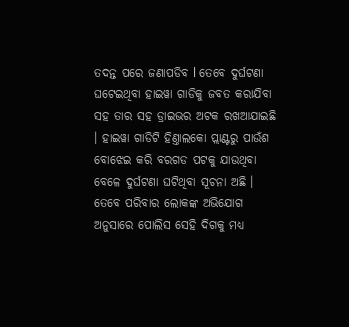ତଦନ୍ତ ପରେ ଜଣାପଡିବ l ତେବେ ଦୁର୍ଘଟଣା ଘଟେଇଥିବା ହାଇୱା ଗାଡିକୁ ଜବତ କରାଯିବା ସହ ତାର ସହ ଡ୍ରାଇଭର ଅଟକ ରଖଆଯାଇଛି । ହାଇୱା ଗାଡିଟି ହିଣ୍ତାଲକୋ ପ୍ଲାଣ୍ଟରୁ ପାଉଁଶ ବୋଝେଇ କରି ବରଗଡ ପଟକୁ ଯାଉଥିବା ବେଳେ ଦୁର୍ଘଟଣା ଘଟିଥିବା ସୂଚନା ଅଛି । ତେବେ ପରିବାର ଲୋକଙ୍କ ଅଭିଯୋଗ ଅନୁସାରେ ପୋଲିସ ସେହି ଦିଗକୁ ମଧ୍ୟ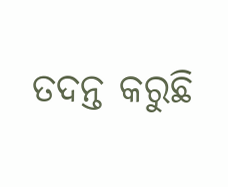ତଦନ୍ତ କରୁଛି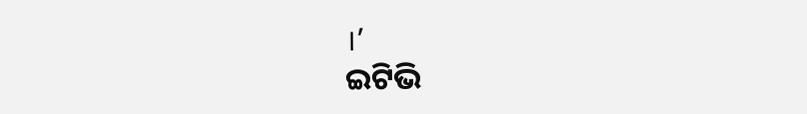।’
ଇଟିଭି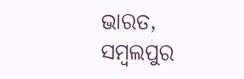ଭାରତ, ସମ୍ବଲପୁର